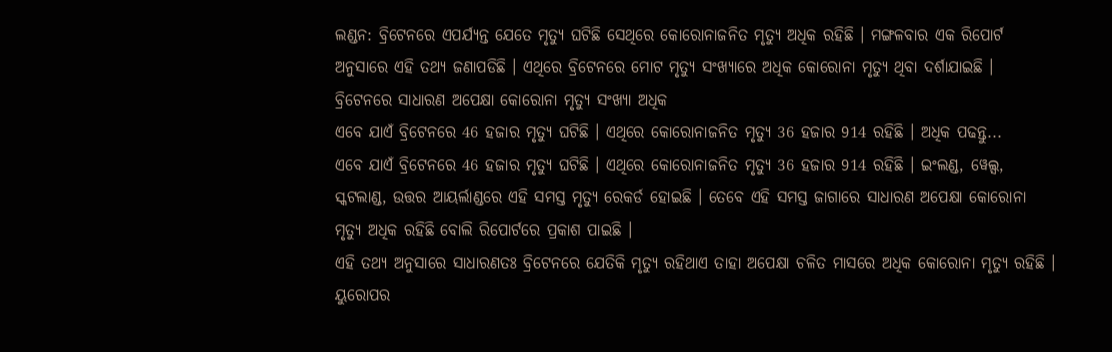ଲଣ୍ଡନ: ବ୍ରିଟେନରେ ଏପର୍ଯ୍ୟନ୍ତ ଯେତେ ମୃତ୍ୟୁ ଘଟିଛି ସେଥିରେ କୋରୋନାଜନିତ ମୃତ୍ୟୁ ଅଧିକ ରହିଛି । ମଙ୍ଗଳବାର ଏକ ରିପୋର୍ଟ ଅନୁସାରେ ଏହି ତଥ୍ୟ ଜଣାପଡିଛି । ଏଥିରେ ବ୍ରିଟେନରେ ମୋଟ ମୃତ୍ୟୁ ସଂଖ୍ୟାରେ ଅଧିକ କୋରୋନା ମୃତ୍ୟୁ ଥିବା ଦର୍ଶାଯାଇଛି ।
ବ୍ରିଟେନରେ ସାଧାରଣ ଅପେକ୍ଷା କୋରୋନା ମୃତ୍ୟୁ ସଂଖ୍ୟା ଅଧିକ
ଏବେ ଯାଏଁ ବ୍ରିଟେନରେ 46 ହଜାର ମୃତ୍ୟୁ ଘଟିଛି । ଏଥିରେ କୋରୋନାଜନିତ ମୃତ୍ୟୁ 36 ହଜାର 914 ରହିଛି । ଅଧିକ ପଢନ୍ତୁ...
ଏବେ ଯାଏଁ ବ୍ରିଟେନରେ 46 ହଜାର ମୃତ୍ୟୁ ଘଟିଛି । ଏଥିରେ କୋରୋନାଜନିତ ମୃତ୍ୟୁ 36 ହଜାର 914 ରହିଛି । ଇଂଲଣ୍ଡ, ୱେଲ୍ସ, ସ୍କଟଲାଣ୍ଡ, ଉତ୍ତର ଆୟର୍ଲାଣ୍ଡରେ ଏହି ସମସ୍ତ ମୃତ୍ୟୁ ରେକର୍ଡ ହୋଇଛି । ତେବେ ଏହି ସମସ୍ତ ଜାଗାରେ ସାଧାରଣ ଅପେକ୍ଷା କୋରୋନା ମୃତ୍ୟୁ ଅଧିକ ରହିଛି ବୋଲି ରିପୋର୍ଟରେ ପ୍ରକାଶ ପାଇଛି ।
ଏହି ତଥ୍ୟ ଅନୁସାରେ ସାଧାରଣତଃ ବ୍ରିଟେନରେ ଯେତିକି ମୃତ୍ୟୁ ରହିଥାଏ ତାହା ଅପେକ୍ଷା ଚଳିତ ମାସରେ ଅଧିକ କୋରୋନା ମୃତ୍ୟୁ ରହିଛି । ୟୁରୋପର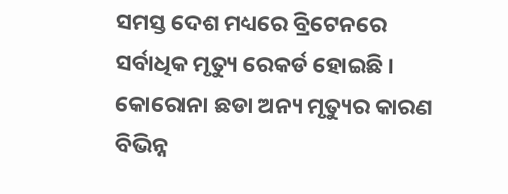ସମସ୍ତ ଦେଶ ମଧ୍ୟରେ ବ୍ରିଟେନରେ ସର୍ବାଧିକ ମୃତ୍ୟୁ ରେକର୍ଡ ହୋଇଛି । କୋରୋନା ଛଡା ଅନ୍ୟ ମୃତ୍ୟୁର କାରଣ ବିଭିନ୍ନ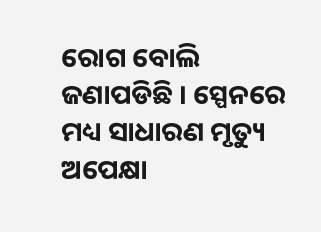ରୋଗ ବୋଲି ଜଣାପଡିଛି । ସ୍ପେନରେ ମଧ୍ୟ ସାଧାରଣ ମୃତ୍ୟୁ ଅପେକ୍ଷା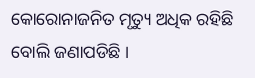କୋରୋନାଜନିତ ମୃତ୍ୟୁ ଅଧିକ ରହିଛି ବୋଲି ଜଣାପଡିଛି ।